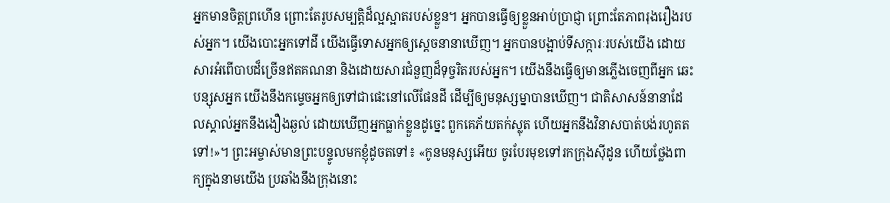អ្នកមានចិត្តព្រហើន ព្រោះតែរូបសម្បត្តិដ៏ល្អស្អាតរបស់ខ្លួន។ អ្នកបានធ្វើឲ្យខ្លួនអាប់ប្រាជ្ញា ព្រោះតែភាពរុងរឿងរបស់អ្នក។ យើងបោះអ្នកទៅដី យើងធ្វើទោសអ្នកឲ្យស្ដេចនានាឃើញ។ អ្នកបានបង្អាប់ទីសក្ការៈរបស់យើង ដោយសារអំពើបាបដ៏ច្រើនឥតគណនា និងដោយសារជំនួញដ៏ទុច្ចរិតរបស់អ្នក។ យើងនឹងធ្វើឲ្យមានភ្លើងចេញពីអ្នក ឆេះបន្សុសអ្នក យើងនឹងកម្ទេចអ្នកឲ្យទៅជាផេះនៅលើផែនដី ដើម្បីឲ្យមនុស្សម្នាបានឃើញ។ ជាតិសាសន៍នានាដែលស្គាល់អ្នកនឹងងឿងឆ្ងល់ ដោយឃើញអ្នកធ្លាក់ខ្លួនដូច្នេះ ពួកគេភ័យតក់ស្លុត ហើយអ្នកនឹងវិនាសបាត់បង់រហូតតទៅ!»។ ព្រះអម្ចាស់មានព្រះបន្ទូលមកខ្ញុំដូចតទៅ៖ «កូនមនុស្សអើយ ចូរបែរមុខទៅរកក្រុងស៊ីដូន ហើយថ្លែងពាក្យក្នុងនាមយើង ប្រឆាំងនឹងក្រុងនោះ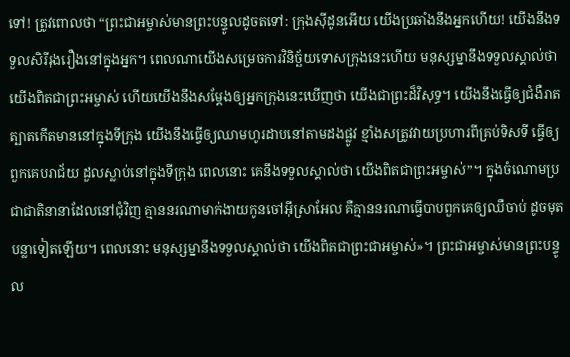ទៅ! ត្រូវពោលថា “ព្រះជាអម្ចាស់មានព្រះបន្ទូលដូចតទៅ: ក្រុងស៊ីដូនអើយ យើងប្រឆាំងនឹងអ្នកហើយ! យើងនឹងទទួលសិរីរុងរឿងនៅក្នុងអ្នក។ ពេលណាយើងសម្រេចការវិនិច្ឆ័យទោសក្រុងនេះហើយ មនុស្សម្នានឹងទទួលស្គាល់ថា យើងពិតជាព្រះអម្ចាស់ ហើយយើងនឹងសម្តែងឲ្យអ្នកក្រុងនេះឃើញថា យើងជាព្រះដ៏វិសុទ្ធ។ យើងនឹងធ្វើឲ្យជំងឺរាតត្បាតកើតមាននៅក្នុងទីក្រុង យើងនឹងធ្វើឲ្យឈាមហូរដាបនៅតាមដងផ្លូវ ខ្មាំងសត្រូវវាយប្រហារពីគ្រប់ទិសទី ធ្វើឲ្យពួកគេបរាជ័យ ដួលស្លាប់នៅក្នុងទីក្រុង ពេលនោះ គេនឹងទទួលស្គាល់ថា យើងពិតជាព្រះអម្ចាស់”។ ក្នុងចំណោមប្រជាជាតិនានាដែលនៅជុំវិញ គ្មាននរណាមាក់ងាយកូនចៅអ៊ីស្រាអែល គឺគ្មាននរណាធ្វើបាបពួកគេឲ្យឈឺចាប់ ដូចមុតបន្លាទៀតឡើយ។ ពេលនោះ មនុស្សម្នានឹងទទួលស្គាល់ថា យើងពិតជាព្រះជាអម្ចាស់»។ ព្រះជាអម្ចាស់មានព្រះបន្ទូល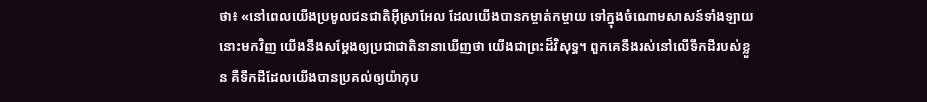ថា៖ «នៅពេលយើងប្រមូលជនជាតិអ៊ីស្រាអែល ដែលយើងបានកម្ចាត់កម្ចាយ ទៅក្នុងចំណោមសាសន៍ទាំងឡាយនោះមកវិញ យើងនឹងសម្តែងឲ្យប្រជាជាតិនានាឃើញថា យើងជាព្រះដ៏វិសុទ្ធ។ ពួកគេនឹងរស់នៅលើទឹកដីរបស់ខ្លួន គឺទឹកដីដែលយើងបានប្រគល់ឲ្យយ៉ាកុប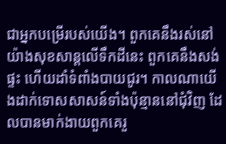ជាអ្នកបម្រើរបស់យើង។ ពួកគេនឹងរស់នៅយ៉ាងសុខសាន្តលើទឹកដីនេះ ពួកគេនឹងសង់ផ្ទះ ហើយដាំទំពាំងបាយជូរ។ កាលណាយើងដាក់ទោសសាសន៍ទាំងប៉ុន្មាននៅជុំវិញ ដែលបានមាក់ងាយពួកគេរួ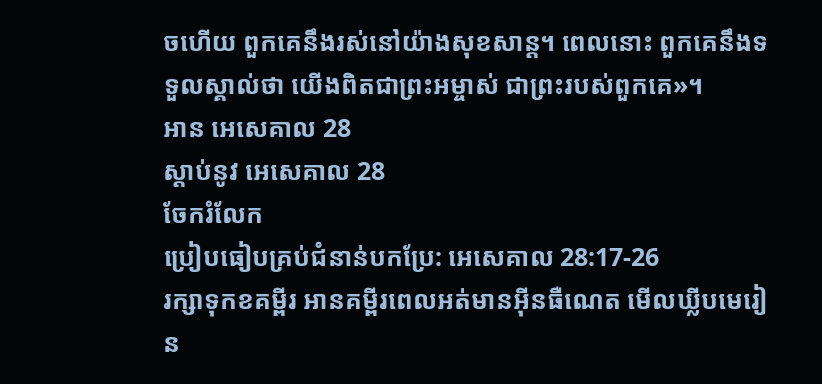ចហើយ ពួកគេនឹងរស់នៅយ៉ាងសុខសាន្ត។ ពេលនោះ ពួកគេនឹងទទួលស្គាល់ថា យើងពិតជាព្រះអម្ចាស់ ជាព្រះរបស់ពួកគេ»។
អាន អេសេគាល 28
ស្ដាប់នូវ អេសេគាល 28
ចែករំលែក
ប្រៀបធៀបគ្រប់ជំនាន់បកប្រែ: អេសេគាល 28:17-26
រក្សាទុកខគម្ពីរ អានគម្ពីរពេលអត់មានអ៊ីនធឺណេត មើលឃ្លីបមេរៀន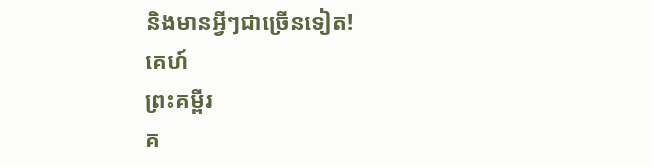និងមានអ្វីៗជាច្រើនទៀត!
គេហ៍
ព្រះគម្ពីរ
គ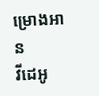ម្រោងអាន
វីដេអូ